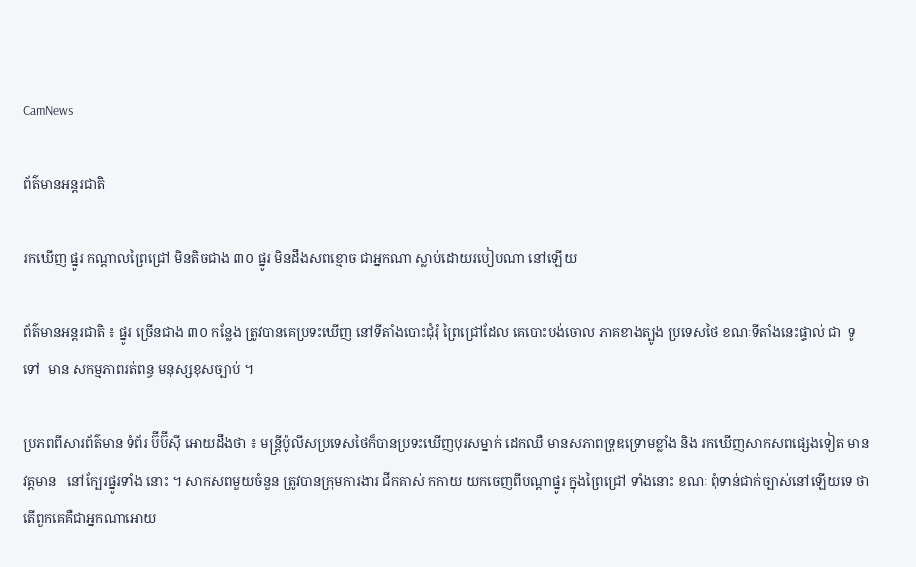CamNews

ព័ត៌មានអន្តរជាតិ

រកឃើញ ផ្នូរ កណ្តាលព្រៃជ្រៅ មិនតិចជាង ៣០ ផ្នូរ មិនដឹងសពខ្មោច ជាអ្នកណា ស្លាប់ដោយរបៀបណា នៅឡើយ

ព័ត៌មានអន្តរជាតិ ៖ ផ្នូរ ច្រើនជាង ៣០ កន្លែង ត្រូវបានគេប្រទះឃើញ នៅទីតាំងបោះជុំរុំ ព្រៃជ្រៅដែល គេបោះបង់ចោល ភាគខាងត្បូង ប្រទេសថៃ ខណៈទីតាំងនេះផ្ទាល់ ជា  ទូទៅ  មាន សកម្មភាពរត់ពន្ធ មនុស្សខុសច្បាប់ ។

ប្រភពពីសារព័ត៌មាន ទំព័រ ប៊ីប៊ីស៊ី អោយដឹងថា ៖ មន្រ្តីប៉ូលីសប្រទេសថៃក៏បានប្រទះឃើញបុរសម្នាក់ ដេកឈឺ មានសភាពទ្រុឌទ្រោមខ្លាំង និង រកឃើញសាកសពផ្សេងទៀត មានវត្តមាន   នៅក្បែរផ្នូរទាំង នោះ ។ សាកសពមួយចំនួន ត្រូវបានក្រុមការងារ ជីកគាស់ កកាយ យកចេញពីបណ្តាផ្នូរ ក្នុងព្រៃជ្រៅ ទាំងនោះ ខណៈ ពុំទាន់ជាក់ច្បាស់នៅឡើយទេ ថាតើពួកគេគឺជាអ្នកណាអោយ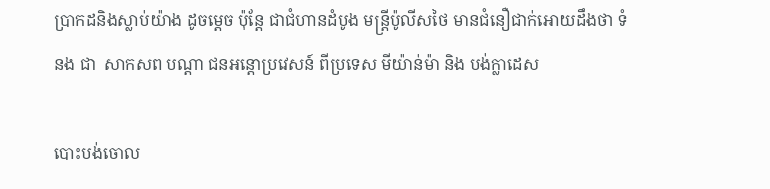ប្រាកដនិងស្លាប់យ៉ាង ដូចម្តេច ប៉ុន្តែ ជាជំហានដំបូង មន្រ្តីប៉ូលីសថៃ មានជំនឿជាក់អោយដឹងថា ទំនង ជា  សាកសព បណ្តា ជនអន្តោប្រវេសន៍ ពីប្រទេស មីយ៉ាន់ម៉ា និង បង់ក្លាដេស

បោះបង់ចោល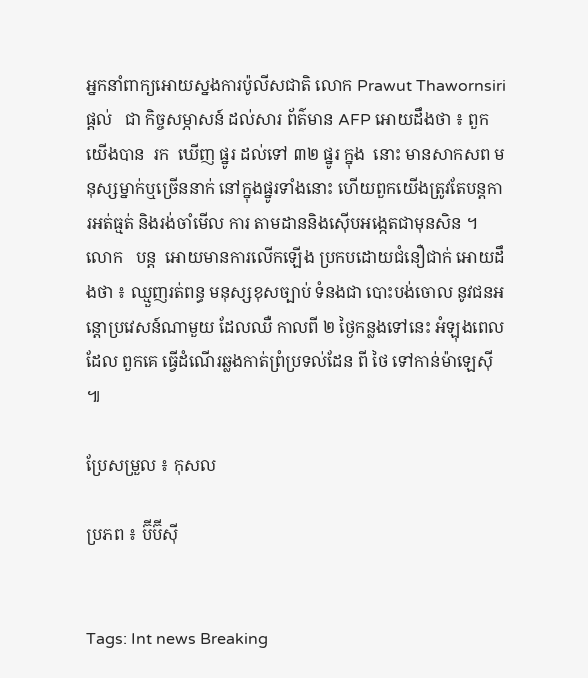អ្នកនាំពាក្យអោយស្នងការប៉ូលីសជាតិ លោក Prawut Thawornsiri ផ្តល់   ជា កិច្ចសម្ភាសន៍ ដល់សារ ព័ត៌មាន AFP អោយដឹងថា ៖ ពួកយើងបាន  រក  ឃើញ ផ្នូរ ដល់ទៅ ៣២ ផ្នូរ ក្នុង  នោះ មានសាកសព មនុស្សម្នាក់ឬច្រើននាក់ នៅក្នុងផ្នូរទាំងនោះ ហើយពួកយើងត្រូវតែបន្តការអត់ធ្មត់ និងរង់ចាំមើល ការ តាមដាននិងស៊ើបអង្កេតជាមុនសិន ។ លោក   បន្ត  អោយមានការលើកឡើង ប្រកបដោយជំនឿជាក់ អោយដឹងថា ៖ ឈ្មួញរត់ពន្ធ មនុស្សខុសច្បាប់ ទំនងជា បោះបង់ចោល នូវជនអន្តោប្រវេសន៍ណាមួយ ដែលឈឺ កាលពី ២ ថ្ងៃកន្លងទៅនេះ អំឡុងពេល ដែល ពួកគេ ធ្វើដំណើរឆ្លងកាត់ព្រំប្រទល់ដែន ពី ថៃ ទៅកាន់ម៉ាឡេស៊ី ៕

ប្រែសម្រួល ៖ កុសល

ប្រភព ៖ ប៊ីប៊ីស៊ី


Tags: Int news Breaking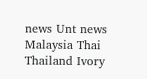news Unt news Malaysia Thai Thailand Ivory